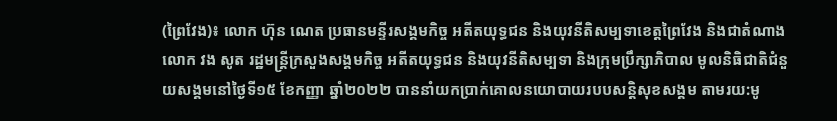(ព្រៃវែង)៖ លោក ហ៊ុន ណេត ប្រធានមន្ទីរសង្គមកិច្ច អតីតយុទ្ធជន និងយុវនីតិសម្បទាខេត្តព្រៃវែង និងជាតំណាងលោក វង សូត រដ្ឋមន្រ្តីក្រសួងសង្គមកិច្ច អតីតយុទ្ធជន និងយុវនីតិសម្បទា និងក្រុមប្រឹក្សាភិបាល មូលនិធិជាតិជំនួយសង្គមនៅថ្ងៃទី១៥ ខែកញ្ញា ឆ្នាំ២០២២ បាននាំយកប្រាក់គោលនយោបាយរបបសន្តិសុខសង្គម តាមរយ:មូ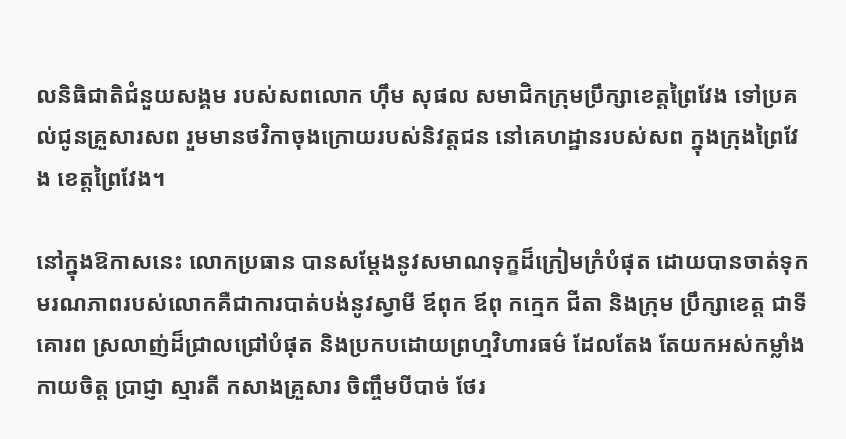លនិធិជាតិជំនួយសង្គម របស់សពលោក ហ៊ឹម សុផល សមាជិកក្រុមប្រឹក្សាខេត្តព្រៃវែង ទៅប្រគល់ជូនគ្រួសារសព រួមមានថវិកាចុងក្រោយរបស់និវត្តជន នៅគេហដ្ឋានរបស់សព ក្នុងក្រុងព្រៃវែង ខេត្តព្រៃវែង។

នៅក្នុងឱកាសនេះ លោកប្រធាន បានសម្តែងនូវសមាណទុក្ខដ៏ក្រៀមក្រំបំផុត ដោយបានចាត់ទុកមរណភាពរបស់លោកគឺជាការបាត់បង់នូវស្វាមី ឪពុក ឪពុ កក្មេក ជីតា និងក្រុម ប្រឹក្សាខេត្ត ជាទីគោរព ស្រលាញ់ដ៏ជ្រាលជ្រៅបំផុត និងប្រកបដោយព្រហ្មវិហារធម៌ ដែលតែង តែយកអស់កម្លាំងកាយចិត្ត ប្រាជ្ញា ស្មារតី កសាងគ្រួសារ ចិញ្ចឹមបីបាច់ ថែរ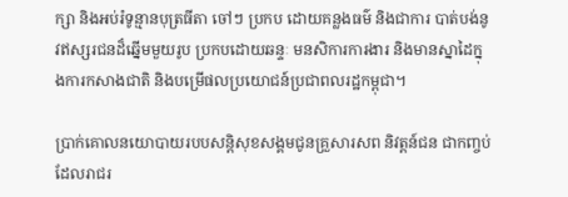ក្សា និងអប់រំទូន្មានបុត្រធីតា ចៅៗ ប្រកប ដោយគន្លងធម៌ និងជាការ បាត់បង់នូវឥស្សរជនដ៏ឆ្នើមមួយរូប ប្រកបដោយឆន្ទៈ មនសិការការងារ និងមានស្នាដៃក្នុងការកសាងជាតិ និងបម្រើផលប្រយោជន៍ប្រជាពលរដ្ឋកម្ពុជា។

ប្រាក់គោលនយោបាយរបបសន្តិសុខសង្គមជូនគ្រួសារសព និវត្តន៍ជន ជាកញ្ចប់ដែលរាជរ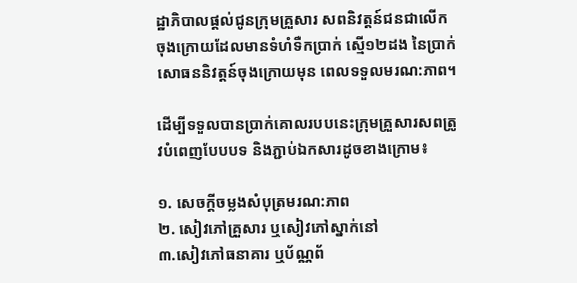ដ្ឋាភិបាលផ្តល់ជូនក្រុមគ្រួសារ សពនិវត្តន៍ជនជាលើកចុងក្រោយដែលមានទំហំទឺកប្រាក់ ស្មើ១២ដង នៃប្រាក់សោធននិវត្តន៍ចុងក្រោយមុន ពេលទទួលមរណ:ភាព។

ដើម្បីទទួលបានប្រាក់គោលរបបនេះក្រុមគ្រួសារសពត្រូវបំពេញបែបបទ និងភ្ជាប់ឯកសារដូចខាងក្រោម៖

១. សេចក្តីចម្លងសំបុត្រមរណ:ភាព
២. សៀវភៅគ្រួសារ ឬសៀវភៅស្នាក់នៅ
៣.សៀវភៅធនាគារ ឬប័ណ្ណព័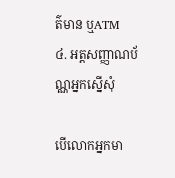ត៌មាន ឬATM
៤. អត្តសញ្ញាណប័ណ្ណអ្នកស្នើសុំ

បើលោកអ្នកមា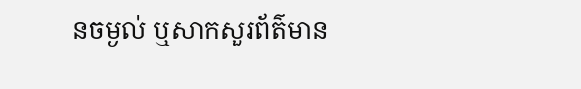នចម្ងល់ ឬសាកសួរព័ត៌មាន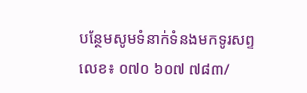បន្ថែមសូមទំនាក់ទំនងមកទូរសព្ទលេខ៖ ០៧០ ៦០៧ ៧៨៣/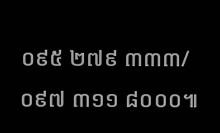០៩៥ ២៧៩ ៣៣៣/ ០៩៧ ៣១១ ៨០០០៕